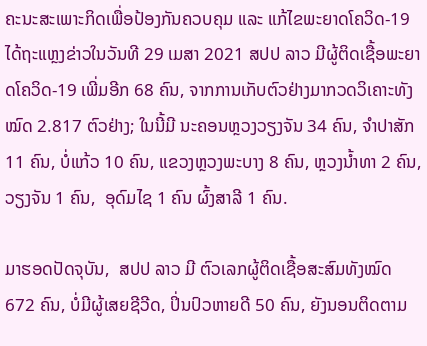ຄະນະສະເພາະກິດເພື່ອປ້ອງກັນຄວບຄຸມ ແລະ ແກ້ໄຂພະຍາດໂຄວິດ-19 ໄດ້ຖະແຫຼງຂ່າວໃນວັນທີ 29 ເມສາ 2021 ສປປ ລາວ ມີຜູ້ຕິດເຊື້ອພະຍາດໂຄວິດ-19 ເພີ່ມອີກ 68 ຄົນ, ຈາກການເກັບຕົວຢ່າງມາກວດວິເຄາະທັງໝົດ 2.817 ຕົວຢ່າງ; ໃນນີ້ມີ ນະຄອນຫຼວງວຽງຈັນ 34 ຄົນ, ຈຳປາສັກ 11 ຄົນ, ບໍ່ແກ້ວ 10 ຄົນ, ແຂວງຫຼວງພະບາງ 8 ຄົນ, ຫຼວງນ້ຳທາ 2 ຄົນ, ວຽງຈັນ 1 ຄົນ,  ອຸດົມໄຊ 1 ຄົນ ຜົ້ງສາລີ 1 ຄົນ.

ມາຮອດປັດຈຸບັນ,  ສປປ ລາວ ມີ ຕົວເລກຜູ້ຕິດເຊື້ອສະສົມທັງໝົດ 672 ຄົນ, ບໍ່ມີຜູ້ເສຍຊີວີດ, ປິ່ນປົວຫາຍດີ 50 ຄົນ, ຍັງນອນຕິດຕາມ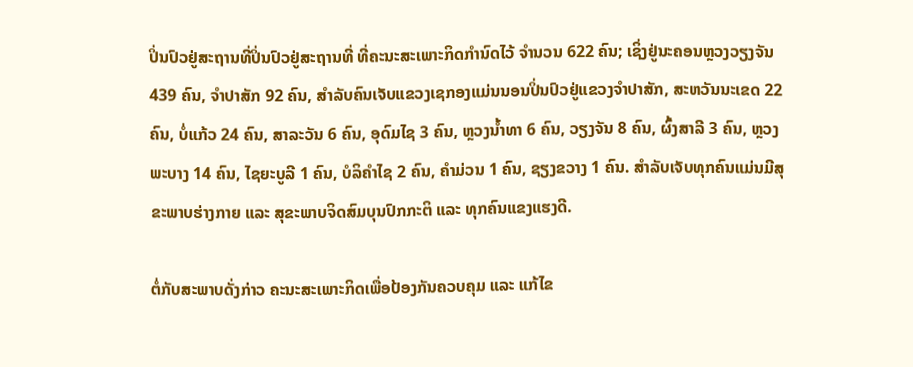ປິ່ນປົວຢູ່ສະຖານທີ່ປິ່ນປົວຢູ່ສະຖານທີ່ ທີ່ຄະນະສະເພາະກິດກຳນົດໄວ້ ຈຳນວນ 622 ຄົນ; ເຊິ່ງຢູ່ນະຄອນຫຼວງວຽງຈັນ 439 ຄົນ, ຈຳປາສັກ 92 ຄົນ, ສຳລັບຄົນເຈັບແຂວງເຊກອງແມ່ນນອນປິ່ນປົວຢູ່ແຂວງຈຳປາສັກ, ສະຫວັນນະເຂດ 22 ຄົນ, ບໍ່ແກ້ວ 24 ຄົນ, ສາລະວັນ 6 ຄົນ, ອຸດົມໄຊ 3 ຄົນ, ຫຼວງນ້ຳທາ 6 ຄົນ, ວຽງຈັນ 8 ຄົນ, ຜົ້ງສາລີ 3 ຄົນ, ຫຼວງພະບາງ 14 ຄົນ, ໄຊຍະບູລີ 1 ຄົນ, ບໍລິຄຳໄຊ 2 ຄົນ, ຄຳມ່ວນ 1 ຄົນ, ຊຽງຂວາງ 1 ຄົນ. ສໍາລັບເຈັບທຸກຄົນແມ່ນມີສຸຂະພາບຮ່າງກາຍ ແລະ ສຸຂະພາບຈິດສົມບຸນປົກກະຕິ ແລະ ທຸກຄົນແຂງແຮງດີ.

ຕໍ່ກັບສະພາບດັ່ງກ່າວ ຄະນະສະເພາະກິດເພື່ອປ້ອງກັນຄວບຄຸມ ແລະ ແກ້ໄຂ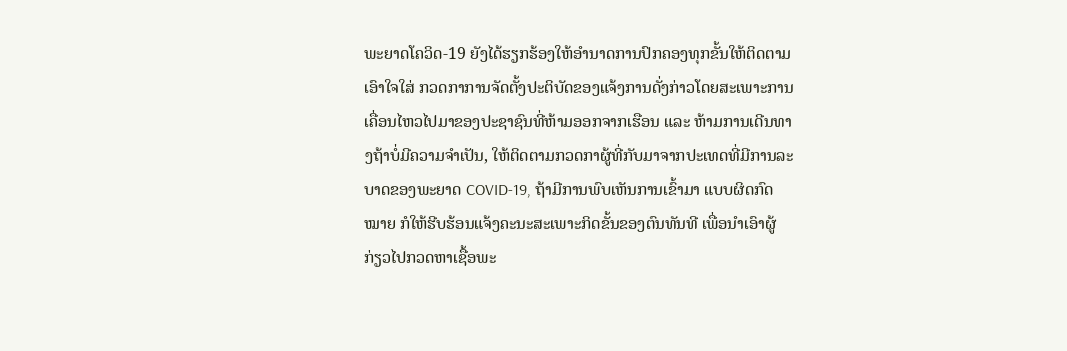ພະຍາດໂຄວິດ-19 ຍັງໄດ້ຮຽກຮ້ອງໃຫ້ອຳນາດການປົກຄອງທຸກຂັ້ນໃຫ້ຕິດຕາມເອົາໃຈໃສ່ ກວດກາການຈັດຕັ້ງປະຕິບັດຂອງແຈ້ງການດັ່ງກ່າວໂດຍສະເພາະການເຄື່ອນໄຫວໄປມາຂອງປະຊາຊົນທີ່ຫ້າມອອກຈາກເຮືອນ ແລະ ຫ້າມການເດີນທາງຖ້າບໍ່ມີຄວາມຈຳເປັນ, ໃຫ້ຕິດຕາມກວດກາຜູ້ທີ່ກັບມາຈາກປະເທດທີ່ມີການລະບາດຂອງພະຍາດ COVID-19, ຖ້າມີການພົບເຫັນການເຂົ້າມາ ແບບຜິດກົດໝາຍ ກໍໃຫ້ຮີບຮ້ອນແຈ້ງຄະນະສະເພາະກິດຂັ້ນຂອງຕົນທັນທີ ເພື່ອນຳເອົາຜູ້ກ່ຽວໄປກວດຫາເຊື້ອພະ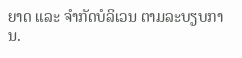ຍາດ ແລະ ຈຳກັດບໍລິເວນ ຕາມລະບຽບການ.